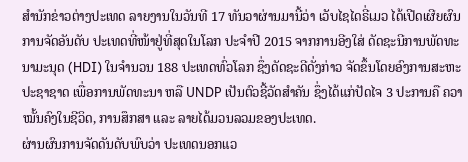ສຳນັກຂ່າວຕ່າງປະເທດ ລາຍງານໃນວັນທີ 17 ທັນວາຜ່ານມານີ້ວ່າ ເວັບໄຊໄດຣີ່ເມວ ໄດ້ເປີດເຜີຍຜົນການຈັດອັນດັບ ປະເທດທີ່ໜ້າຢູ່ທີ່ສຸດໃນໂລກ ປະຈຳປີ 2015 ຈາກການອີງໃສ່ ດັດຊະນີການພັດທະນາມະນຸດ (HDI) ໃນຈຳນວນ 188 ປະເທດທົ່ວໂລກ ຊຶ່ງດັດຊະດີດັ່ງກ່າວ ຈັດຂຶ້ນໂດຍອົງການສະຫະປະຊາຊາດ ເພື່ອການພັດທະນາ ຫລື UNDP ເປັນຕົວຊີ້ວັດສຳຄັນ ຊຶ່ງໄດ້ແກ່ປັດໄຈ 3 ປະການຄື ຄວາໝັ້ນຄົງໃນຊີວິດ, ການສຶກສາ ແລະ ລາຍໄດ້ມວນລວມຂອງປະເທດ.
ຜ່ານຜົນການຈັດດັນດັບພົບວ່າ ປະເທດນອກແວ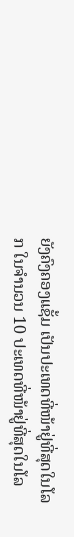ຍັງຄົງຄອງແຊັ້ມ ເປັນປະເທດທີ່ໜ້າຢູ່ທີ່ສຸດໃນໂລກ ໃນຈຳນວນ 10 ປະເທດທີ່ໜ້າຢູ່ທີ່ສຸດໃນໂລ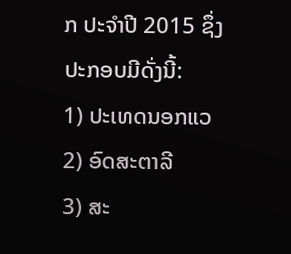ກ ປະຈຳປີ 2015 ຊຶ່ງປະກອບມີດັ່ງນີ້:
1) ປະເທດນອກແວ
2) ອົດສະຕາລີ
3) ສະ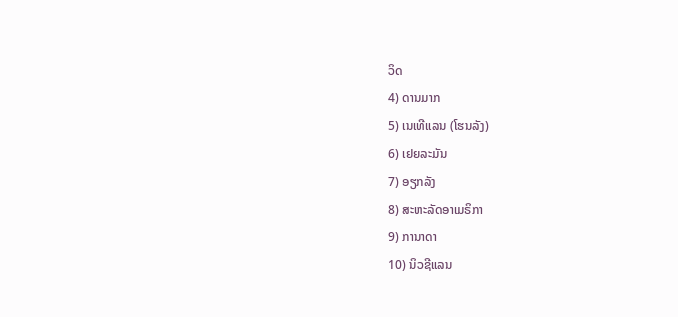ວິດ
4) ດານມາກ
5) ເນເທີແລນ (ໂຮນລັງ)
6) ເຢຍລະມັນ
7) ອຽກລັງ
8) ສະຫະລັດອາເມຣິກາ
9) ການາດາ
10) ນິວຊີແລນ